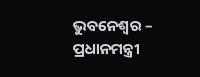ଭୁବନେଶ୍ୱର – ପ୍ରଧାନମନ୍ତ୍ରୀ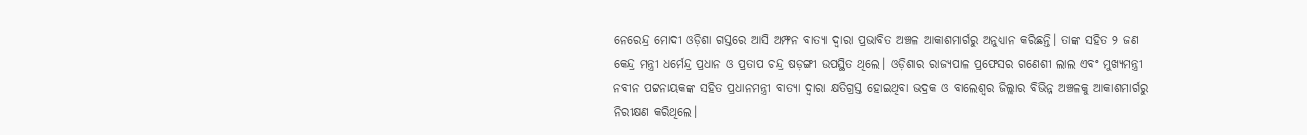ନେରେନ୍ଦ୍ର ମୋଦୀ ଓଡ଼ିଶା ଗସ୍ତରେ ଆସି ଅମ୍ଫନ ବାତ୍ୟା ଦ୍ୱାରା ପ୍ରଭାବିତ ଅଞ୍ଚଳ ଆକାଶମାର୍ଗରୁ ଅନୁଧ୍ୟାନ କରିଛନ୍ତି। ତାଙ୍କ ସହିତ ୨ ଜଣ କେନ୍ଦ୍ର ମନ୍ତ୍ରୀ ଧର୍ମେନ୍ଦ୍ର ପ୍ରଧାନ ଓ ପ୍ରତାପ ଚନ୍ଦ୍ର ଷଡ଼ଙ୍ଗୀ ଉପସ୍ଥିତ ଥିଲେ। ଓଡ଼ିଶାର ରାଜ୍ୟପାଳ ପ୍ରଫେସର ଗଣେଶୀ ଲାଲ ଏବଂ ମୁଖ୍ୟମନ୍ତ୍ରୀ ନବୀନ ପଟ୍ଟନାୟକଙ୍କ ସହିତ ପ୍ରଧାନମନ୍ତ୍ରୀ ବାତ୍ୟା ଦ୍ୱାରା କ୍ଷତିଗ୍ରସ୍ତ ହୋଇଥିବା ଭଦ୍ରକ ଓ ବାଲେଶ୍ୱର ଜିଲ୍ଲାର ବିଭିନ୍ନ ଅଞ୍ଚଳକୁ ଆକାଶମାର୍ଗରୁ ନିରୀକ୍ଷଣ କରିଥିଲେ।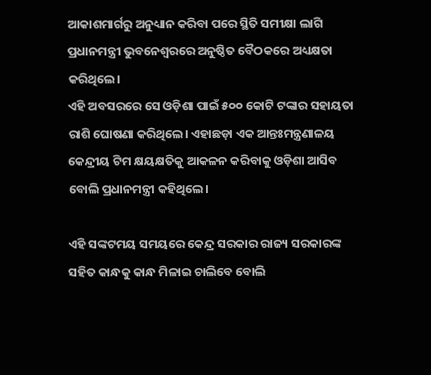ଆକାଶମାର୍ଗରୁ ଅନୁଧ୍ୟାନ କରିବା ପରେ ସ୍ଥିତି ସମୀକ୍ଷା ଲାଗି ପ୍ରଧାନମନ୍ତ୍ରୀ ଭୁବନେଶ୍ୱରରେ ଅନୁଷ୍ଠିତ ବୈଠକରେ ଅଧ୍ୟକ୍ଷତା କରିଥିଲେ।
ଏହି ଅବସରରେ ସେ ଓଡ଼ିଶା ପାଇଁ ୫୦୦ କୋଟି ଟଙ୍କାର ସହାୟତା ରାଶି ଘୋଷଣା କରିଥିଲେ। ଏହାଛଡ଼ା ଏକ ଆନ୍ତଃମନ୍ତ୍ରଣାଳୟ କେନ୍ଦ୍ରୀୟ ଟିମ କ୍ଷୟକ୍ଷତିକୁ ଆକଳନ କରିବାକୁ ଓଡ଼ିଶା ଆସିବ ବୋଲି ପ୍ରଧାନମନ୍ତ୍ରୀ କହିଥିଲେ।

ଏହି ସଙ୍କଟମୟ ସମୟରେ କେନ୍ଦ୍ର ସରକାର ରାଜ୍ୟ ସରକାରଙ୍କ ସହିତ କାନ୍ଧକୁ କାନ୍ଧ ମିଳାଇ ଚାଲିବେ ବୋଲି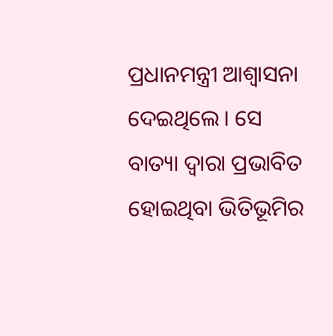ପ୍ରଧାନମନ୍ତ୍ରୀ ଆଶ୍ୱାସନା
ଦେଇଥିଲେ। ସେ ବାତ୍ୟା ଦ୍ୱାରା ପ୍ରଭାବିତ ହୋଇଥିବା ଭିତିଭୂମିର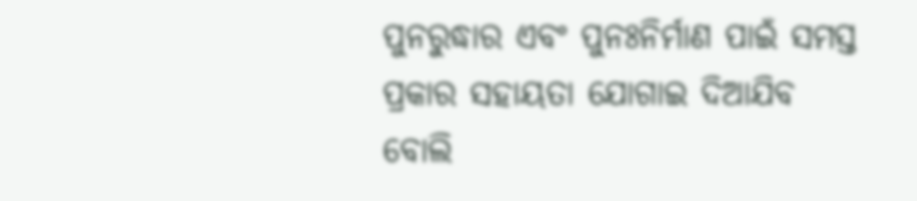ପୁନରୁଦ୍ଧାର ଏବଂ ପୁନଃନିର୍ମାଣ ପାଇଁ ସମସ୍ତ ପ୍ରକାର ସହାୟତା ଯୋଗାଇ ଦିଆଯିବ ବୋଲି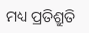ମଧ୍ୟ ପ୍ରତିଶ୍ରୁତି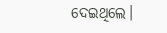ଦେଇଥିଲେ।